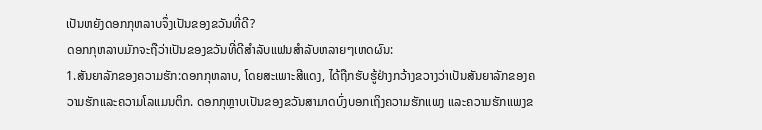ເປັນຫຍັງດອກກຸຫລາບຈຶ່ງເປັນຂອງຂວັນທີ່ດີ?
ດອກກຸຫລາບມັກຈະຖືວ່າເປັນຂອງຂວັນທີ່ດີສໍາລັບແຟນສໍາລັບຫລາຍໆເຫດຜົນ:
1.ສັນຍາລັກຂອງຄວາມຮັກ:ດອກກຸຫລາບ, ໂດຍສະເພາະສີແດງ, ໄດ້ຖືກຮັບຮູ້ຢ່າງກວ້າງຂວາງວ່າເປັນສັນຍາລັກຂອງຄວາມຮັກແລະຄວາມໂລແມນຕິກ. ດອກກຸຫຼາບເປັນຂອງຂວັນສາມາດບົ່ງບອກເຖິງຄວາມຮັກແພງ ແລະຄວາມຮັກແພງຂ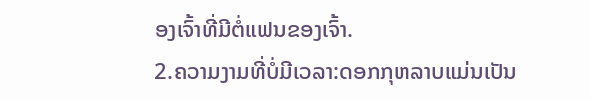ອງເຈົ້າທີ່ມີຕໍ່ແຟນຂອງເຈົ້າ.
2.ຄວາມງາມທີ່ບໍ່ມີເວລາ:ດອກກຸຫລາບແມ່ນເປັນ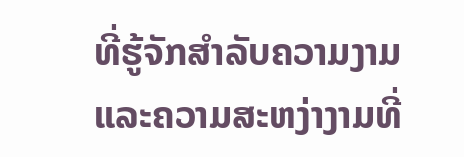ທີ່ຮູ້ຈັກສໍາລັບຄວາມງາມແລະຄວາມສະຫງ່າງາມທີ່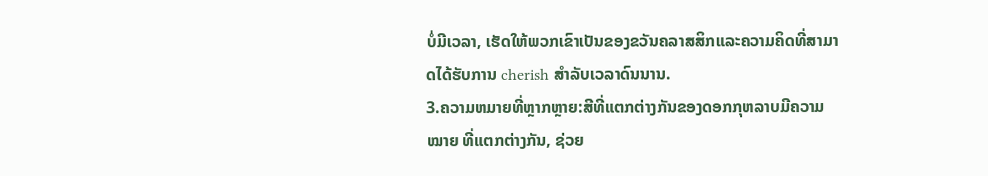ບໍ່ມີເວລາ, ເຮັດໃຫ້ພວກເຂົາເປັນຂອງຂວັນຄລາສສິກແລະຄວາມຄິດທີ່ສາມາດໄດ້ຮັບການ cherish ສໍາລັບເວລາດົນນານ.
3.ຄວາມຫມາຍທີ່ຫຼາກຫຼາຍ:ສີທີ່ແຕກຕ່າງກັນຂອງດອກກຸຫລາບມີຄວາມ ໝາຍ ທີ່ແຕກຕ່າງກັນ, ຊ່ວຍ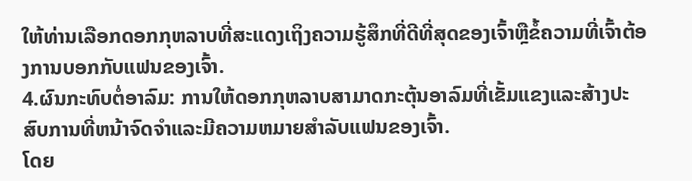ໃຫ້ທ່ານເລືອກດອກກຸຫລາບທີ່ສະແດງເຖິງຄວາມຮູ້ສຶກທີ່ດີທີ່ສຸດຂອງເຈົ້າຫຼືຂໍ້ຄວາມທີ່ເຈົ້າຕ້ອງການບອກກັບແຟນຂອງເຈົ້າ.
4.ຜົນກະທົບຕໍ່ອາລົມ: ການໃຫ້ດອກກຸຫລາບສາມາດກະຕຸ້ນອາລົມທີ່ເຂັ້ມແຂງແລະສ້າງປະສົບການທີ່ຫນ້າຈົດຈໍາແລະມີຄວາມຫມາຍສໍາລັບແຟນຂອງເຈົ້າ.
ໂດຍ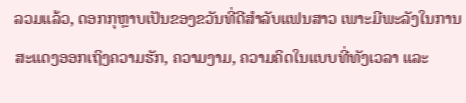ລວມແລ້ວ, ດອກກຸຫຼາບເປັນຂອງຂວັນທີ່ດີສຳລັບແຟນສາວ ເພາະມີພະລັງໃນການສະແດງອອກເຖິງຄວາມຮັກ, ຄວາມງາມ, ຄວາມຄິດໃນແບບທີ່ທັງເວລາ ແລະ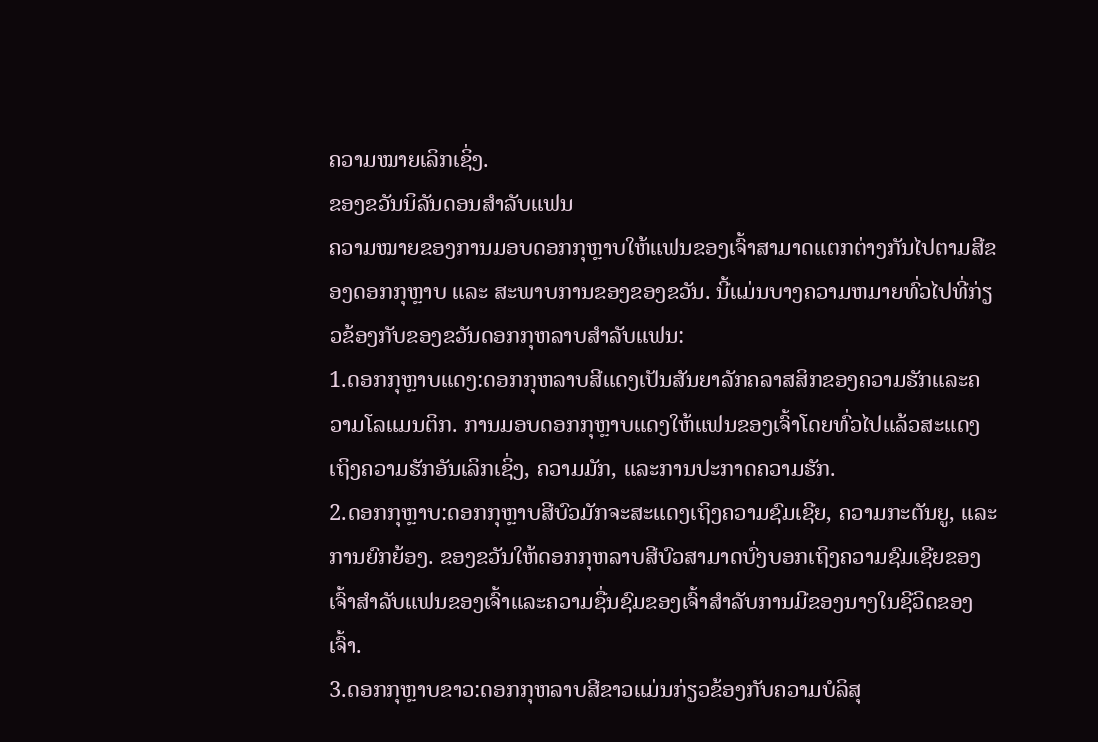ຄວາມໝາຍເລິກເຊິ່ງ.
ຂອງຂວັນນິລັນດອນສໍາລັບແຟນ
ຄວາມໝາຍຂອງການມອບດອກກຸຫຼາບໃຫ້ແຟນຂອງເຈົ້າສາມາດແຕກຕ່າງກັນໄປຕາມສີຂອງດອກກຸຫຼາບ ແລະ ສະພາບການຂອງຂອງຂວັນ. ນີ້ແມ່ນບາງຄວາມຫມາຍທົ່ວໄປທີ່ກ່ຽວຂ້ອງກັບຂອງຂວັນດອກກຸຫລາບສໍາລັບແຟນ:
1.ດອກກຸຫຼາບແດງ:ດອກກຸຫລາບສີແດງເປັນສັນຍາລັກຄລາສສິກຂອງຄວາມຮັກແລະຄວາມໂລແມນຕິກ. ການມອບດອກກຸຫຼາບແດງໃຫ້ແຟນຂອງເຈົ້າໂດຍທົ່ວໄປແລ້ວສະແດງເຖິງຄວາມຮັກອັນເລິກເຊິ່ງ, ຄວາມມັກ, ແລະການປະກາດຄວາມຮັກ.
2.ດອກກຸຫຼາບ:ດອກກຸຫຼາບສີບົວມັກຈະສະແດງເຖິງຄວາມຊົມເຊີຍ, ຄວາມກະຕັນຍູ, ແລະການຍົກຍ້ອງ. ຂອງຂວັນໃຫ້ດອກກຸຫລາບສີບົວສາມາດບົ່ງບອກເຖິງຄວາມຊົມເຊີຍຂອງເຈົ້າສໍາລັບແຟນຂອງເຈົ້າແລະຄວາມຊື່ນຊົມຂອງເຈົ້າສໍາລັບການມີຂອງນາງໃນຊີວິດຂອງເຈົ້າ.
3.ດອກກຸຫຼາບຂາວ:ດອກກຸຫລາບສີຂາວແມ່ນກ່ຽວຂ້ອງກັບຄວາມບໍລິສຸ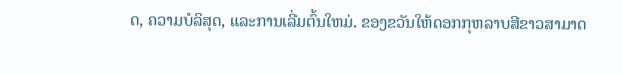ດ, ຄວາມບໍລິສຸດ, ແລະການເລີ່ມຕົ້ນໃຫມ່. ຂອງຂວັນໃຫ້ດອກກຸຫລາບສີຂາວສາມາດ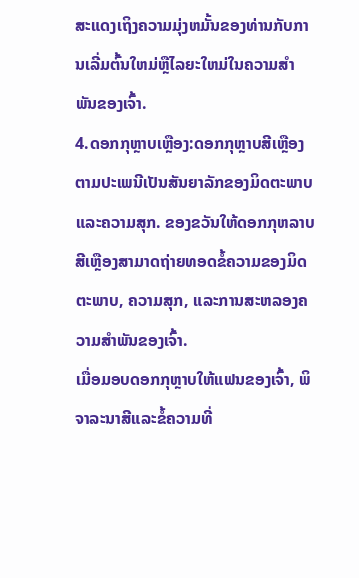ສະແດງເຖິງຄວາມມຸ່ງຫມັ້ນຂອງທ່ານກັບການເລີ່ມຕົ້ນໃຫມ່ຫຼືໄລຍະໃຫມ່ໃນຄວາມສໍາພັນຂອງເຈົ້າ.
4.ດອກກຸຫຼາບເຫຼືອງ:ດອກກຸຫຼາບສີເຫຼືອງຕາມປະເພນີເປັນສັນຍາລັກຂອງມິດຕະພາບແລະຄວາມສຸກ. ຂອງຂວັນໃຫ້ດອກກຸຫລາບສີເຫຼືອງສາມາດຖ່າຍທອດຂໍ້ຄວາມຂອງມິດຕະພາບ, ຄວາມສຸກ, ແລະການສະຫລອງຄວາມສໍາພັນຂອງເຈົ້າ.
ເມື່ອມອບດອກກຸຫຼາບໃຫ້ແຟນຂອງເຈົ້າ, ພິຈາລະນາສີແລະຂໍ້ຄວາມທີ່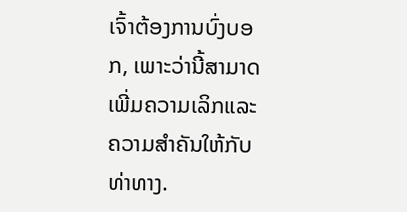ເຈົ້າຕ້ອງການບົ່ງບອກ, ເພາະວ່ານີ້ສາມາດເພີ່ມຄວາມເລິກແລະຄວາມສໍາຄັນໃຫ້ກັບທ່າທາງ.